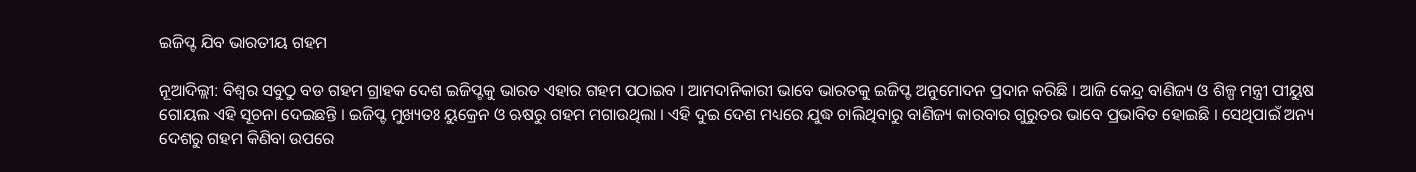ଇଜିପ୍ଟ ଯିବ ଭାରତୀୟ ଗହମ

ନୂଆଦିଲ୍ଲୀ: ବିଶ୍ୱର ସବୁଠୁ ବଡ ଗହମ ଗ୍ରାହକ ଦେଶ ଇଜିପ୍ଟକୁ ଭାରତ ଏହାର ଗହମ ପଠାଇବ । ଆମଦାନିକାରୀ ଭାବେ ଭାରତକୁ ଇଜିପ୍ଟ ଅନୁମୋଦନ ପ୍ରଦାନ କରିଛି । ଆଜି କେନ୍ଦ୍ର ବାଣିଜ୍ୟ ଓ ଶିଳ୍ପ ମନ୍ତ୍ରୀ ପୀୟୁଷ ଗୋୟଲ ଏହି ସୂଚନା ଦେଇଛନ୍ତି । ଇଜିପ୍ଟ ମୁଖ୍ୟତଃ ୟୁକ୍ରେନ ଓ ଋଷରୁ ଗହମ ମଗାଉଥିଲା । ଏହି ଦୁଇ ଦେଶ ମଧ୍ୟରେ ଯୁଦ୍ଧ ଚାଲିଥିବାରୁ ବାଣିଜ୍ୟ କାରବାର ଗୁରୁତର ଭାବେ ପ୍ରଭାବିତ ହୋଇଛି । ସେଥିପାଇଁ ଅନ୍ୟ ଦେଶରୁ ଗହମ କିଣିବା ଉପରେ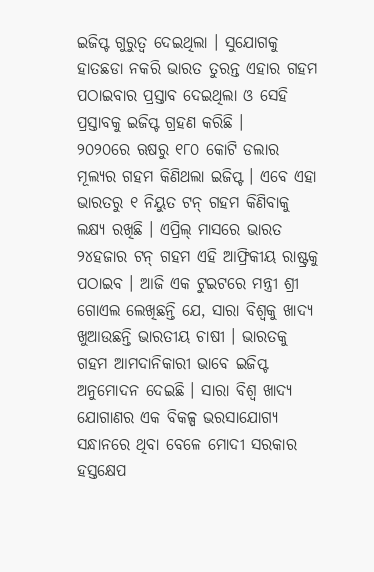ଇଜିପ୍ଟ ଗୁରୁତ୍ୱ ଦେଇଥିଲା । ସୁଯୋଗକୁ ହାତଛଡା ନକରି ଭାରତ ତୁରନ୍ତ ଏହାର ଗହମ ପଠାଇବାର ପ୍ରସ୍ତାବ ଦେଇଥିଲା ଓ ସେହି ପ୍ରସ୍ତାବକୁ ଇଜିପ୍ଟ ଗ୍ରହଣ କରିଛି ।
୨୦୨୦ରେ ଋଷରୁ ୧୮୦ କୋଟି ଡଲାର ମୂଲ୍ୟର ଗହମ କିଣିଥଲା ଇଜିପ୍ଟ । ଏବେ ଏହା ଭାରତରୁ ୧ ନିୟୁତ ଟନ୍ ଗହମ କିଣିବାକୁ ଲକ୍ଷ୍ୟ ରଖିଛି । ଏପ୍ରିଲ୍ ମାସରେ ଭାରତ ୨୪ହଜାର ଟନ୍ ଗହମ ଏହି ଆଫ୍ରିକୀୟ ରାଷ୍ଟ୍ରକୁ ପଠାଇବ । ଆଜି ଏକ ଟୁଇଟରେ ମନ୍ତ୍ରୀ ଶ୍ରୀ ଗୋଏଲ ଲେଖିଛନ୍ତି ଯେ, ସାରା ବିଶ୍ୱକୁ ଖାଦ୍ୟ ଖୁଆଉଛନ୍ତି ଭାରତୀୟ ଚାଷୀ । ଭାରତକୁ ଗହମ ଆମଦାନିକାରୀ ଭାବେ ଇଜିପ୍ଟ ଅନୁମୋଦନ ଦେଇଛି । ସାରା ବିଶ୍ୱ ଖାଦ୍ୟ ଯୋଗାଣର ଏକ ବିକଳ୍ପ ଭରସାଯୋଗ୍ୟ ସନ୍ଧାନରେ ଥିବା ବେଳେ ମୋଦୀ ସରକାର ହସ୍ତକ୍ଷେପ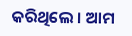କରିଥିଲେ । ଆମ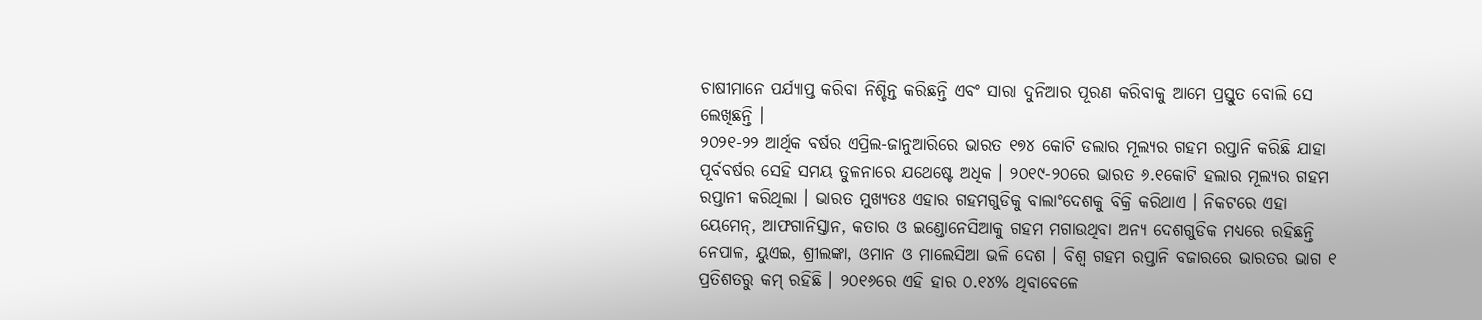ଚାଷୀମାନେ ପର୍ଯ୍ୟାପ୍ତ କରିବା ନିଶ୍ଚିନ୍ତ କରିଛନ୍ତି ଏବଂ ସାରା ଦୁନିଆର ପୂରଣ କରିବାକୁ ଆମେ ପ୍ରସ୍ତୁତ ବୋଲି ସେ ଲେଖିଛନ୍ତି ।
୨୦୨୧-୨୨ ଆର୍ଥିକ ବର୍ଷର ଏପ୍ରିଲ-ଜାନୁଆରିରେ ଭାରତ ୧୭୪ କୋଟି ଡଲାର ମୂଲ୍ୟର ଗହମ ରପ୍ତାନି କରିଛି ଯାହା ପୂର୍ବବର୍ଷର ସେହି ସମୟ ତୁଳନାରେ ଯଥେଷ୍ଟେ ଅଧିକ । ୨୦୧୯-୨୦ରେ ଭାରତ ୬.୧କୋଟି ହଲାର ମୂଲ୍ୟର ଗହମ ରପ୍ତାନୀ କରିଥିଲା । ଭାରତ ମୁଖ୍ୟତଃ ଏହାର ଗହମଗୁଡିକୁ ବାଲାଂଦେଶକୁ ବିକ୍ରି କରିଥାଏ । ନିକଟରେ ଏହା ୟେମେନ୍, ଆଫଗାନିସ୍ତାନ, କତାର ଓ ଇଣ୍ଡୋନେସିଆକୁ ଗହମ ମଗାଉଥିବା ଅନ୍ୟ ଦେଶଗୁଡିକ ମଧ୍ୟରେ ରହିଛନ୍ତି ନେପାଳ, ୟୁଏଇ, ଶ୍ରୀଲଙ୍କା, ଓମାନ ଓ ମାଲେସିଆ ଭଳି ଦେଶ । ବିଶ୍ୱ ଗହମ ରପ୍ତାନି ବଜାରରେ ଭାରତର ଭାଗ ୧ ପ୍ରତିଶତରୁ କମ୍ ରହିଛି । ୨୦୧୬ରେ ଏହି ହାର ୦.୧୪% ଥିବାବେଳେ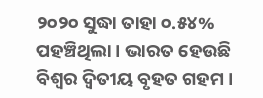୨୦୨୦ ସୁଦ୍ଧା ତାହା ୦.୫୪% ପହଞ୍ଚିଥିଲା । ଭାରତ ହେଉଛି ବିଶ୍ୱର ଦ୍ୱିତୀୟ ବୃହତ ଗହମ ।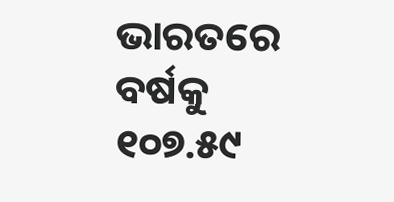ଭାରତରେ ବର୍ଷକୁ ୧୦୭.୫୯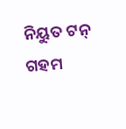ନିୟୁତ ଟନ୍ ଗହମ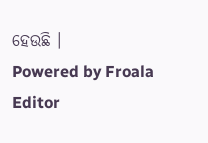ହେଉଛି ।
Powered by Froala Editor